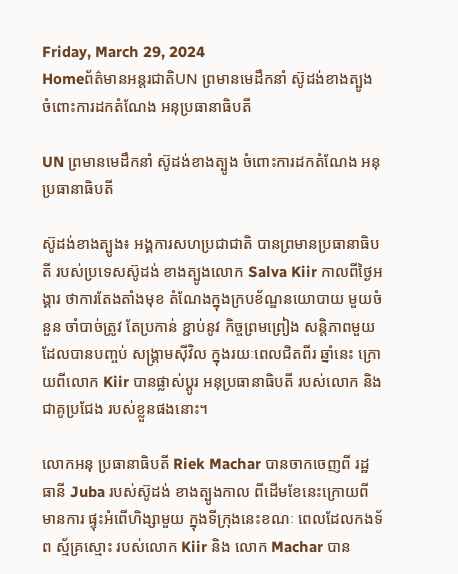Friday, March 29, 2024
Homeព័ត៌មានអន្តរជាតិUN ព្រមានមេដឹកនាំ ស៊ូដង់ខាងត្បូង ចំពោះការដកតំណែង អនុប្រធានាធិបតី

UN ព្រមានមេដឹកនាំ ស៊ូដង់ខាងត្បូង ចំពោះការដកតំណែង អនុប្រធានាធិបតី

ស៊ូដង់ខាងត្បូង៖ អង្គការសហប្រជាជាតិ បានព្រមានប្រធានាធិបតី របស់ប្រទេសស៊ូដង់ ខាងត្បូងលោក Salva Kiir កាលពីថ្ងៃអង្គារ ថាការតែងតាំងមុខ តំណែងក្នុងក្របខ័ណ្ឌនយោបាយ មួយចំនួន ចាំបាច់ត្រូវ តែប្រកាន់ ខ្ជាប់នូវ កិច្ចព្រមព្រៀង សន្តិភាពមួយ ដែលបានបញ្ចប់ សង្គ្រាមស៊ីវិល ក្នុងរយៈពេលជិតពីរ ឆ្នាំនេះ ក្រោយពីលោក Kiir បានផ្លាស់ប្តូរ អនុប្រធានាធិបតី របស់លោក និងជាគូប្រជែង របស់ខ្លួនផងនោះ។

លោកអនុ ប្រធានាធិបតី Riek Machar បានចាកចេញពី រដ្ឋធានី Juba របស់ស៊ូដង់ ខាងត្បូងកាល ពីដើមខែនេះក្រោយពីមានការ ផ្ទុះអំពើហិង្សាមួយ ក្នុងទីក្រុងនេះខណៈ ពេលដែលកងទ័ព ស្ម័គ្រស្មោះ របស់លោក Kiir និង លោក Machar បាន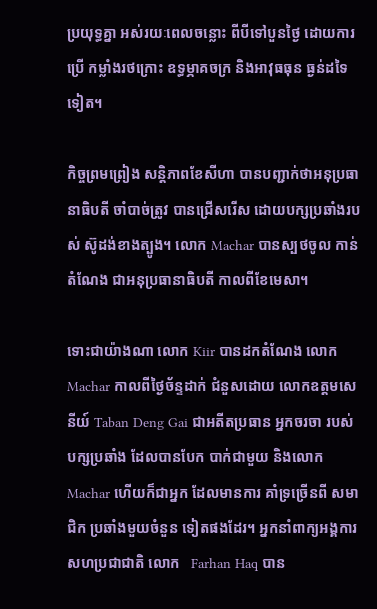ប្រយុទ្ធគ្នា អស់រយៈពេលចន្លោះ ពីបីទៅបួនថ្ងៃ ដោយការប្រើ កម្លាំងរថក្រោះ ឧទ្ធម្ភាគចក្រ និងអាវុធធុន ធ្ងន់ដទៃទៀត។

កិច្ចព្រមព្រៀង សន្តិភាពខែសីហា បានបញ្ជាក់ថាអនុប្រធានាធិបតី ចាំបាច់ត្រូវ បានជ្រើសរើស ដោយបក្សប្រឆាំងរបស់ ស៊ូដង់ខាងត្បូង។ លោក Machar បានស្បថចូល កាន់តំណែង ជាអនុប្រធានាធិបតី កាលពីខែមេសា។

ទោះជាយ៉ាងណា លោក Kiir បានដកតំណែង លោក Machar កាលពីថ្ងៃច័ន្ទដាក់ ជំនួសដោយ លោកឧត្តមសេនីយ៍ Taban Deng Gai ជាអតីតប្រធាន អ្នកចរចា របស់បក្សប្រឆាំង ដែលបានបែក បាក់ជាមួយ និងលោក Machar ហើយក៏ជាអ្នក ដែលមានការ គាំទ្រច្រើនពី សមាជិក ប្រឆាំងមួយចំនួន ទៀតផងដែរ។ អ្នកនាំពាក្យអង្គការ សហប្រជាជាតិ លោក   Farhan Haq បាន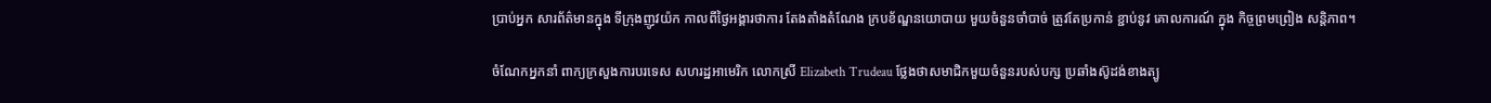ប្រាប់អ្នក សារព័ត៌មានក្នុង ទីក្រុងញូវយ៉ក កាលពីថ្ងៃអង្គារថាការ តែងតាំងតំណែង ក្របខ័ណ្ឌនយោបាយ មួយចំនួនចាំបាច់ ត្រូវតែប្រកាន់ ខ្ជាប់នូវ គោលការណ៍ ក្នុង កិច្ចព្រមព្រៀង សន្តិភាព។

ចំណែកអ្នកនាំ ពាក្យក្រសួងការបរទេស សហរដ្ឋអាមេរិក លោកស្រី Elizabeth Trudeau ថ្លែងថាសមាជិកមួយចំនួនរបស់បក្ស ប្រឆាំងស៊ូដង់ខាងត្បូ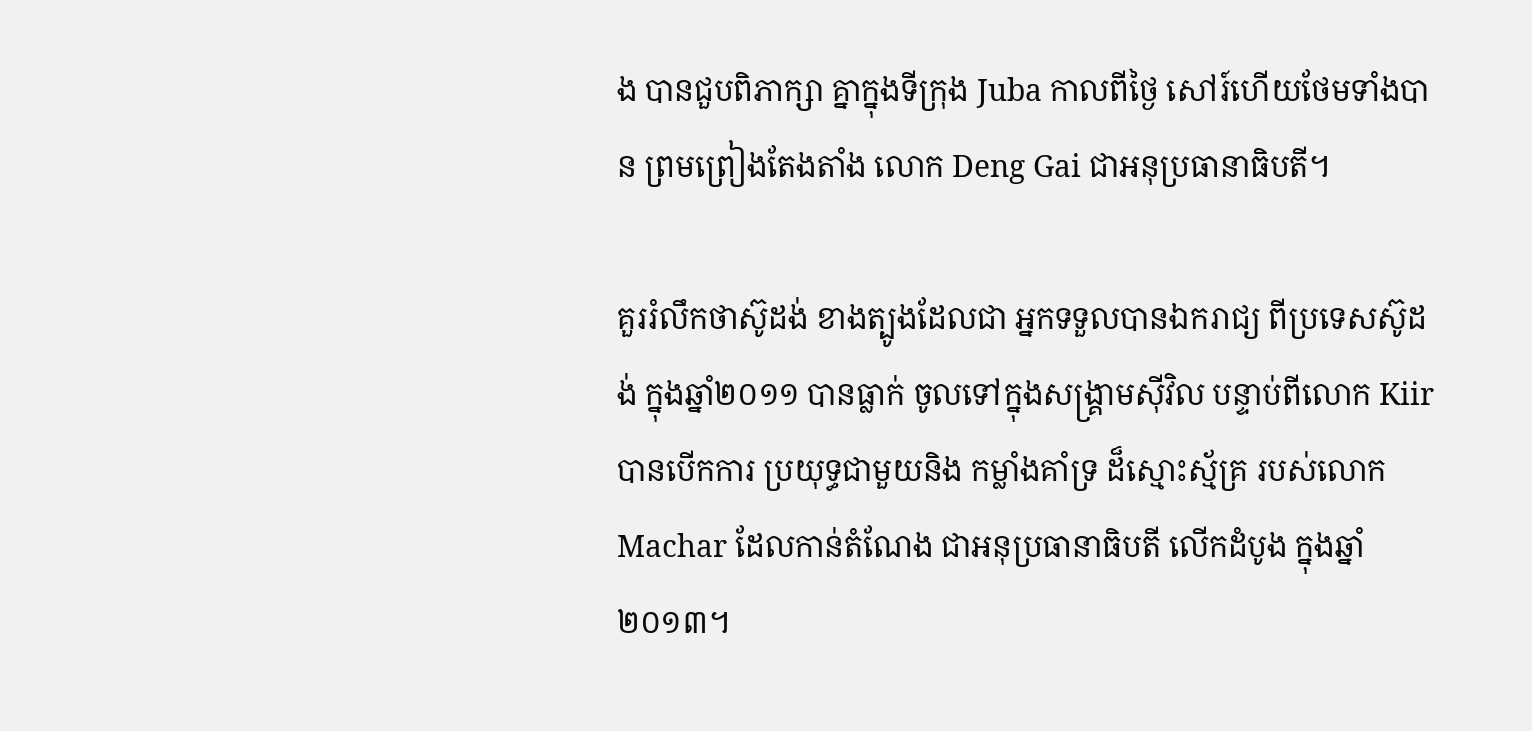ង បានជួបពិភាក្សា គ្នាក្នុងទីក្រុង Juba កាលពីថ្ងៃ សៅរ៍ហើយថែមទាំងបាន ព្រមព្រៀងតែងតាំង លោក Deng Gai ជាអនុប្រធានាធិបតី។

គួររំលឹកថាស៊ូដង់ ខាងត្បូងដែលជា អ្នកទទួលបានឯករាជ្យ ពីប្រទេសស៊ូដង់ ក្នុងឆ្នាំ២០១១ បានធ្លាក់ ចូលទៅក្នុងសង្គ្រាមស៊ីវិល បន្ទាប់ពីលោក Kiir បានបើកការ ប្រយុទ្ធជាមួយនិង កម្លាំងគាំទ្រ ដ៏ស្មោះស្ម័គ្រ របស់លោក Machar ដែលកាន់តំណែង ជាអនុប្រធានាធិបតី លើកដំបូង ក្នុងឆ្នាំ២០១៣។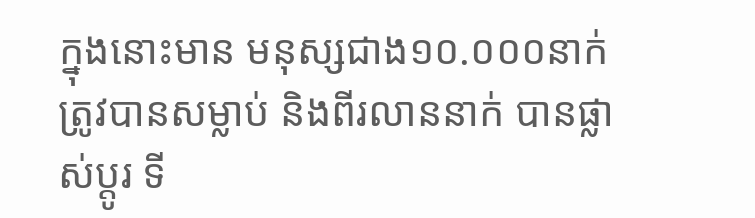ក្នុងនោះមាន មនុស្សជាង១០.០០០នាក់ ត្រូវបានសម្លាប់ និងពីរលាននាក់ បានផ្លាស់ប្តូរ ទី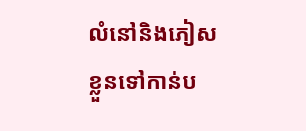លំនៅនិងភៀស ខ្លួនទៅកាន់ប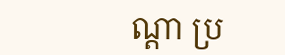ណ្តា ប្រ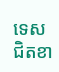ទេស ជិតខា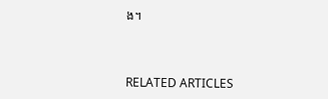ង។



RELATED ARTICLES